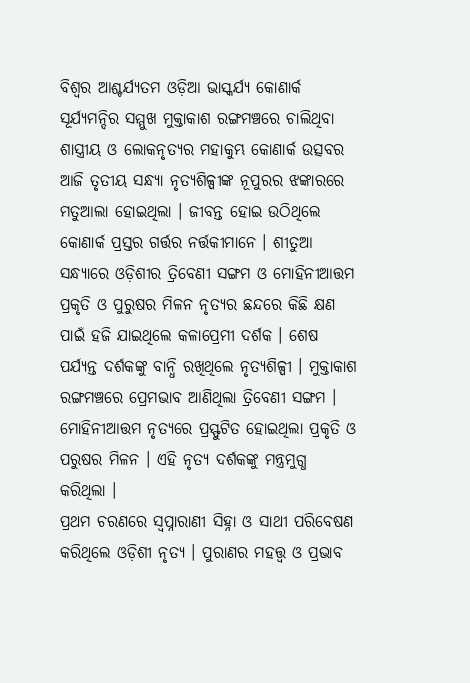ବିଶ୍ୱର ଆଶ୍ଚର୍ଯ୍ୟତମ ଓଡ଼ିଆ ଭାସ୍କର୍ଯ୍ୟ କୋଣାର୍କ ସୂର୍ଯ୍ୟମନ୍ଦିର ସମ୍ମୁଖ ମୁକ୍ତାକାଶ ରଙ୍ଗମଞ୍ଚରେ ଚାଲିଥିବା ଶାସ୍ତ୍ରୀୟ ଓ ଲୋକନୃତ୍ୟର ମହାକୁମ୍ଭ କୋଣାର୍କ ଉତ୍ସବର ଆଜି ତୃତୀୟ ସନ୍ଧ୍ୟା ନୃତ୍ୟଶିଳ୍ପୀଙ୍କ ନୂପୁରର ଝଙ୍କାରରେ ମତୁଆଲା ହୋଇଥିଲା । ଜୀବନ୍ତ ହୋଇ ଉଠିଥିଲେ କୋଣାର୍କ ପ୍ରସ୍ତର ଗର୍ତ୍ତର ନର୍ତ୍ତକୀମାନେ । ଶୀତୁଆ ସନ୍ଧ୍ୟାରେ ଓଡ଼ିଶୀର ତ୍ରିବେଣୀ ସଙ୍ଗମ ଓ ମୋହିନୀଆତ୍ତମ ପ୍ରକୃତି ଓ ପୁରୁଷର ମିଳନ ନୃତ୍ୟର ଛନ୍ଦରେ କିଛି କ୍ଷଣ ପାଇଁ ହଜି ଯାଇଥିଲେ କଳାପ୍ରେମୀ ଦର୍ଶକ । ଶେଷ ପର୍ଯ୍ୟନ୍ତ ଦର୍ଶକଙ୍କୁ ବାନ୍ଧି ରଖିଥିଲେ ନୃତ୍ୟଶିଳ୍ପୀ । ମୁକ୍ତାକାଶ ରଙ୍ଗମଞ୍ଚରେ ପ୍ରେମଭାବ ଆଣିଥିଲା ତ୍ରିବେଣୀ ସଙ୍ଗମ । ମୋହିନୀଆତ୍ତମ ନୃତ୍ୟରେ ପ୍ରସ୍ଫୁଟିତ ହୋଇଥିଲା ପ୍ରକୃତି ଓ ପରୁଷର ମିଳନ । ଏହି ନୃତ୍ୟ ଦର୍ଶକଙ୍କୁ ମନ୍ତ୍ରମୁଗ୍ଧ କରିଥିଲା ।
ପ୍ରଥମ ଚରଣରେ ସ୍ୱପ୍ନାରାଣୀ ସିହ୍ନା ଓ ସାଥୀ ପରିବେଷଣ କରିଥିଲେ ଓଡ଼ିଶୀ ନୃତ୍ୟ । ପୁରାଣର ମହତ୍ତ୍ୱ ଓ ପ୍ରଭାବ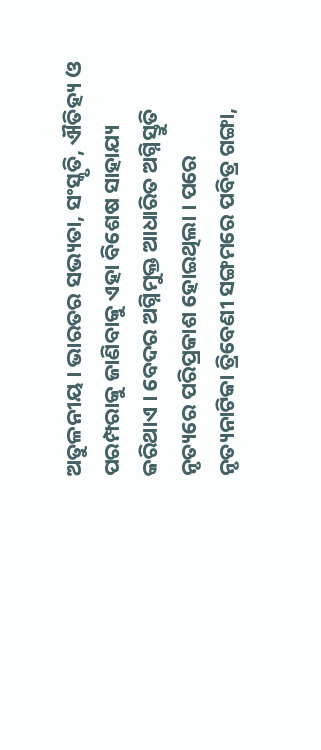ଅତୁଳନୀୟ । ଭାରତର ସଭ୍ୟତା, ସଂସ୍କୃତି, ଐତିହ୍ୟ ଓ ପରମ୍ପରାକୁ ଜାଣିବାକୁ ଏହା ବିଶେଷ ସାହାଯ୍ୟ କରିଥାଏ । ବେଦର ଅଗ୍ନିମୁକ୍ତ ଆଧାରିତ ଅଗ୍ନିସ୍ତୁତି ନୃତ୍ୟରେ ପରିପ୍ରକାଶ ହୋଇଥିଲା । ପରେ ନୃତ୍ୟନାଟିକା ତ୍ରିବେଣୀ ସଙ୍ଗମରେ ପବିତ୍ର ଗଙ୍ଗା,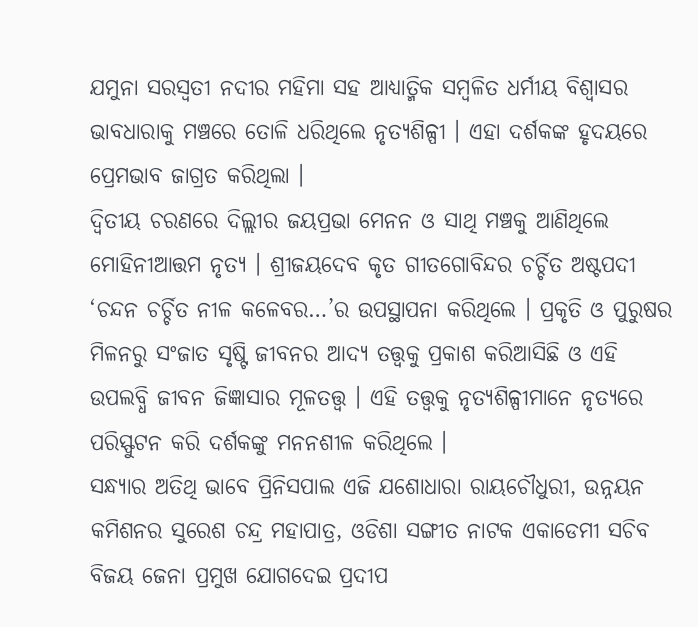ଯମୁନା ସରସ୍ୱତୀ ନଦୀର ମହିମା ସହ ଆଧ୍ୟାତ୍ମିକ ସମ୍ବଳିତ ଧର୍ମୀୟ ବିଶ୍ୱାସର ଭାବଧାରାକୁ ମଞ୍ଚରେ ତୋଳି ଧରିଥିଲେ ନୃତ୍ୟଶିଳ୍ପୀ । ଏହା ଦର୍ଶକଙ୍କ ହୃଦୟରେ ପ୍ରେମଭାବ ଜାଗ୍ରତ କରିଥିଲା ।
ଦ୍ୱିତୀୟ ଚରଣରେ ଦିଲ୍ଲୀର ଜୟପ୍ରଭା ମେନନ ଓ ସାଥି ମଞ୍ଚକୁ ଆଣିଥିଲେ ମୋହିନୀଆତ୍ତମ ନୃତ୍ୟ । ଶ୍ରୀଜୟଦେବ କୃତ ଗୀତଗୋବିନ୍ଦର ଚର୍ଚ୍ଚିତ ଅଷ୍ଟପଦୀ ‘ଚନ୍ଦନ ଚର୍ଚ୍ଚିତ ନୀଳ କଳେବର…’ର ଉପସ୍ଥାପନା କରିଥିଲେ । ପ୍ରକୃତି ଓ ପୁରୁଷର ମିଳନରୁ ସଂଜାତ ସୃଷ୍ଟି ଜୀବନର ଆଦ୍ୟ ତତ୍ତ୍ୱକୁ ପ୍ରକାଶ କରିଆସିଛି ଓ ଏହି ଉପଲବ୍ଧି ଜୀବନ ଜିଜ୍ଞାସାର ମୂଳତତ୍ତ୍ୱ । ଏହି ତତ୍ତ୍ୱକୁ ନୃତ୍ୟଶିଳ୍ପୀମାନେ ନୃତ୍ୟରେ ପରିସ୍ଫୁଟନ କରି ଦର୍ଶକଙ୍କୁ ମନନଶୀଳ କରିଥିଲେ ।
ସନ୍ଧ୍ୟାର ଅତିଥି ଭାବେ ପ୍ରିନିସପାଲ ଏଜି ଯଶୋଧାରା ରାୟଚୌଧୁରୀ, ଉନ୍ନୟନ କମିଶନର ସୁରେଶ ଚନ୍ଦ୍ର ମହାପାତ୍ର, ଓଡିଶା ସଙ୍ଗୀତ ନାଟକ ଏକାଡେମୀ ସଚିବ ବିଜୟ ଜେନା ପ୍ରମୁଖ ଯୋଗଦେଇ ପ୍ରଦୀପ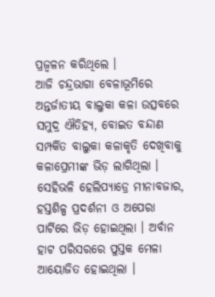ପ୍ରଜ୍ୱଳନ କରିଥିଲେ ।
ଆଜି ଚନ୍ଦ୍ରଭାଗା ବେଳାଭୂମିରେ ଅନ୍ତର୍ଜାତୀୟ ବାଲୁକା କଳା ଉତ୍ସବରେ ସମୁଦ୍ର ଐତିହ୍ୟ, ବୋଇତ ବନ୍ଦାଣ ସମ୍ପର୍କିତ ବାଲୁକା କଳାକୃତି ଦେଖିବାକୁ କଳାପ୍ରେମୀଙ୍କ ଭିଡ଼ ଲାଗିଥିଲା । ସେହିଭଳି ହେଲିପ୍ୟାଡ୍ରେ ମୀନାବଜାର, ହସ୍ତଶିଳ୍ପ ପ୍ରଦର୍ଶନୀ ଓ ଅପେରା ପାର୍ଟିରେ ଭିଡ଼ ହୋଇଥିଲା । ଅର୍ବାନ ହାଟ ପରିସରରେ ପୁସ୍ତକ ମେଳା ଆୟୋଜିତ ହୋଇଥିଲା ।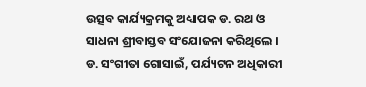ଉତ୍ସବ କାର୍ଯ୍ୟକ୍ରମକୁ ଅଧ୍ୟାପକ ଡ. ରଥ ଓ ସାଧନା ଶ୍ରୀବାସ୍ତବ ସଂଯୋଜନା କରିଥିଲେ । ଡ. ସଂଗୀତା ଗୋସାଇଁ, ପର୍ଯ୍ୟଟନ ଅଧିକାରୀ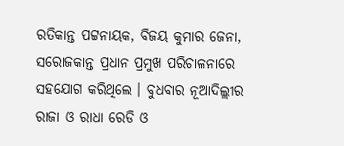ରତିକାନ୍ତ ପଟ୍ଟନାୟକ, ବିଜୟ କୁମାର ଜେନା, ସରୋଜକାନ୍ତ ପ୍ରଧାନ ପ୍ରମୁଖ ପରିଚାଳନାରେ ସହଯୋଗ କରିଥିଲେ । ବୁଧବାର ନୂଆଦିଲ୍ଲୀର ରାଜା ଓ ରାଧା ରେଡି ଓ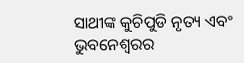ସାଥୀଙ୍କ କୁଚିପୁଡି ନୃତ୍ୟ ଏବଂ ଭୁବନେଶ୍ୱରର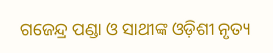ଗଜେନ୍ଦ୍ର ପଣ୍ଡା ଓ ସାଥୀଙ୍କ ଓଡ଼ିଶୀ ନୃତ୍ୟ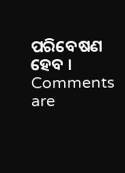ପରିବେଷଣ ହେବ ।
Comments are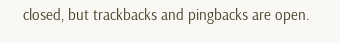closed, but trackbacks and pingbacks are open.